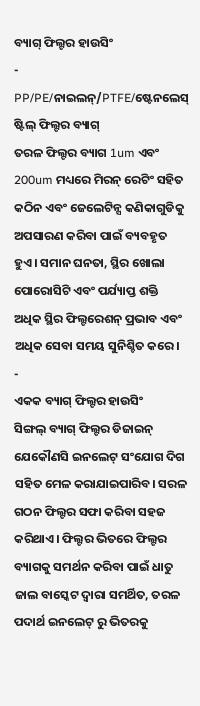ବ୍ୟାଗ୍ ଫିଲ୍ଟର ହାଉସିଂ
-
PP/PE/ନାଇଲନ୍/PTFE/ଷ୍ଟେନଲେସ୍ ଷ୍ଟିଲ୍ ଫିଲ୍ଟର ବ୍ୟାଗ୍
ତରଳ ଫିଲ୍ଟର ବ୍ୟାଗ 1um ଏବଂ 200um ମଧ୍ୟରେ ମିରନ୍ ରେଟିଂ ସହିତ କଠିନ ଏବଂ ଜେଲେଟିନ୍ସ କଣିକାଗୁଡିକୁ ଅପସାରଣ କରିବା ପାଇଁ ବ୍ୟବହୃତ ହୁଏ। ସମାନ ଘନତା, ସ୍ଥିର ଖୋଲା ପୋରୋସିଟି ଏବଂ ପର୍ଯ୍ୟାପ୍ତ ଶକ୍ତି ଅଧିକ ସ୍ଥିର ଫିଲ୍ଟରେଶନ୍ ପ୍ରଭାବ ଏବଂ ଅଧିକ ସେବା ସମୟ ସୁନିଶ୍ଚିତ କରେ।
-
ଏକକ ବ୍ୟାଗ୍ ଫିଲ୍ଟର ହାଉସିଂ
ସିଙ୍ଗଲ୍ ବ୍ୟାଗ୍ ଫିଲ୍ଟର ଡିଜାଇନ୍ ଯେକୌଣସି ଇନଲେଟ୍ ସଂଯୋଗ ଦିଗ ସହିତ ମେଳ କରାଯାଇପାରିବ। ସରଳ ଗଠନ ଫିଲ୍ଟର ସଫା କରିବା ସହଜ କରିଥାଏ। ଫିଲ୍ଟର ଭିତରେ ଫିଲ୍ଟର ବ୍ୟାଗକୁ ସମର୍ଥନ କରିବା ପାଇଁ ଧାତୁ ଜାଲ ବାସ୍କେଟ ଦ୍ୱାରା ସମର୍ଥିତ, ତରଳ ପଦାର୍ଥ ଇନଲେଟ୍ ରୁ ଭିତରକୁ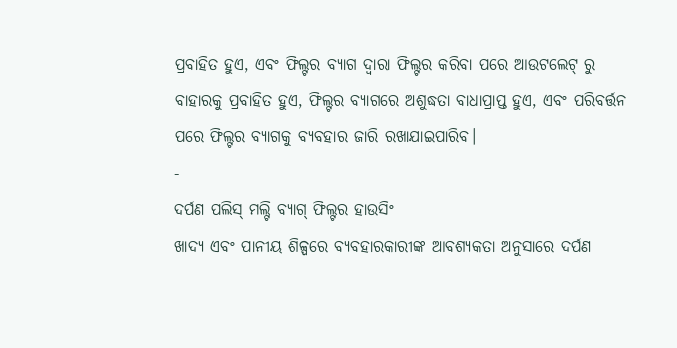ପ୍ରବାହିତ ହୁଏ, ଏବଂ ଫିଲ୍ଟର ବ୍ୟାଗ ଦ୍ୱାରା ଫିଲ୍ଟର କରିବା ପରେ ଆଉଟଲେଟ୍ ରୁ ବାହାରକୁ ପ୍ରବାହିତ ହୁଏ, ଫିଲ୍ଟର ବ୍ୟାଗରେ ଅଶୁଦ୍ଧତା ବାଧାପ୍ରାପ୍ତ ହୁଏ, ଏବଂ ପରିବର୍ତ୍ତନ ପରେ ଫିଲ୍ଟର ବ୍ୟାଗକୁ ବ୍ୟବହାର ଜାରି ରଖାଯାଇପାରିବ।
-
ଦର୍ପଣ ପଲିସ୍ ମଲ୍ଟି ବ୍ୟାଗ୍ ଫିଲ୍ଟର ହାଉସିଂ
ଖାଦ୍ୟ ଏବଂ ପାନୀୟ ଶିଳ୍ପରେ ବ୍ୟବହାରକାରୀଙ୍କ ଆବଶ୍ୟକତା ଅନୁସାରେ ଦର୍ପଣ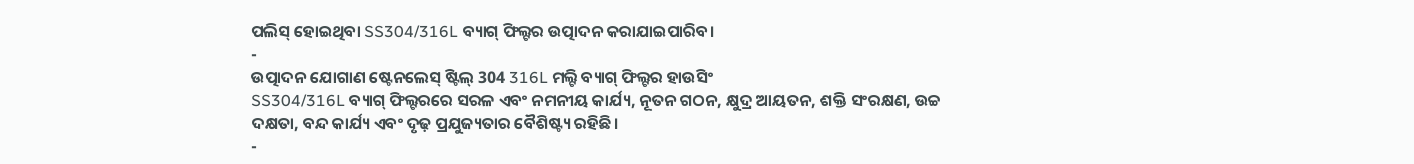ପଲିସ୍ ହୋଇଥିବା SS304/316L ବ୍ୟାଗ୍ ଫିଲ୍ଟର ଉତ୍ପାଦନ କରାଯାଇପାରିବ।
-
ଉତ୍ପାଦନ ଯୋଗାଣ ଷ୍ଟେନଲେସ୍ ଷ୍ଟିଲ୍ 304 316L ମଲ୍ଟି ବ୍ୟାଗ୍ ଫିଲ୍ଟର ହାଉସିଂ
SS304/316L ବ୍ୟାଗ୍ ଫିଲ୍ଟରରେ ସରଳ ଏବଂ ନମନୀୟ କାର୍ଯ୍ୟ, ନୂତନ ଗଠନ, କ୍ଷୁଦ୍ର ଆୟତନ, ଶକ୍ତି ସଂରକ୍ଷଣ, ଉଚ୍ଚ ଦକ୍ଷତା, ବନ୍ଦ କାର୍ଯ୍ୟ ଏବଂ ଦୃଢ଼ ପ୍ରଯୁଜ୍ୟତାର ବୈଶିଷ୍ଟ୍ୟ ରହିଛି।
-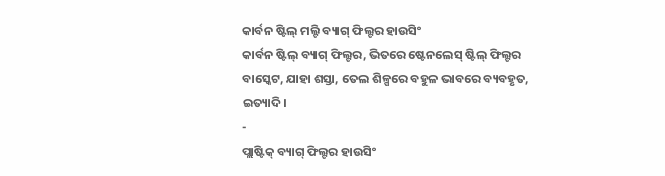କାର୍ବନ ଷ୍ଟିଲ୍ ମଲ୍ଟି ବ୍ୟାଗ୍ ଫିଲ୍ଟର ହାଉସିଂ
କାର୍ବନ ଷ୍ଟିଲ୍ ବ୍ୟାଗ୍ ଫିଲ୍ଟର, ଭିତରେ ଷ୍ଟେନଲେସ୍ ଷ୍ଟିଲ୍ ଫିଲ୍ଟର ବାସ୍କେଟ, ଯାହା ଶସ୍ତା, ତେଲ ଶିଳ୍ପରେ ବହୁଳ ଭାବରେ ବ୍ୟବହୃତ, ଇତ୍ୟାଦି।
-
ପ୍ଲାଷ୍ଟିକ୍ ବ୍ୟାଗ୍ ଫିଲ୍ଟର ହାଉସିଂ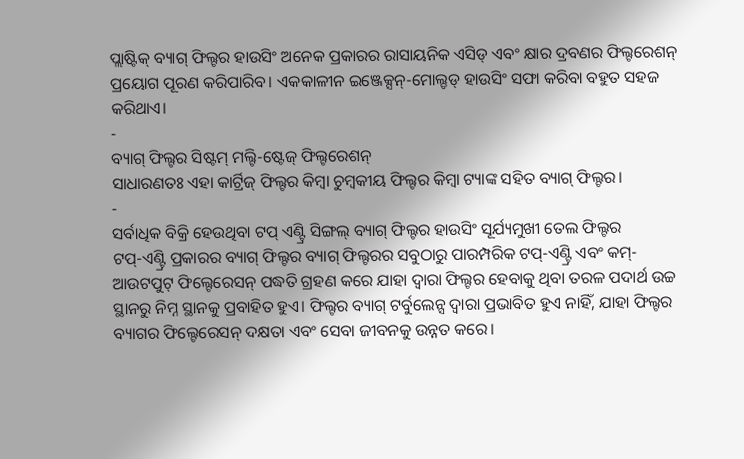ପ୍ଲାଷ୍ଟିକ୍ ବ୍ୟାଗ୍ ଫିଲ୍ଟର ହାଉସିଂ ଅନେକ ପ୍ରକାରର ରାସାୟନିକ ଏସିଡ୍ ଏବଂ କ୍ଷାର ଦ୍ରବଣର ଫିଲ୍ଟରେଶନ୍ ପ୍ରୟୋଗ ପୂରଣ କରିପାରିବ। ଏକକାଳୀନ ଇଞ୍ଜେକ୍ସନ୍-ମୋଲ୍ଡଡ୍ ହାଉସିଂ ସଫା କରିବା ବହୁତ ସହଜ କରିଥାଏ।
-
ବ୍ୟାଗ୍ ଫିଲ୍ଟର ସିଷ୍ଟମ୍ ମଲ୍ଟି-ଷ୍ଟେଜ୍ ଫିଲ୍ଟରେଶନ୍
ସାଧାରଣତଃ ଏହା କାର୍ଟ୍ରିଜ୍ ଫିଲ୍ଟର କିମ୍ବା ଚୁମ୍ବକୀୟ ଫିଲ୍ଟର କିମ୍ବା ଟ୍ୟାଙ୍କ ସହିତ ବ୍ୟାଗ୍ ଫିଲ୍ଟର।
-
ସର୍ବାଧିକ ବିକ୍ରି ହେଉଥିବା ଟପ୍ ଏଣ୍ଟ୍ରି ସିଙ୍ଗଲ୍ ବ୍ୟାଗ୍ ଫିଲ୍ଟର ହାଉସିଂ ସୂର୍ଯ୍ୟମୁଖୀ ତେଲ ଫିଲ୍ଟର
ଟପ୍-ଏଣ୍ଟ୍ରି ପ୍ରକାରର ବ୍ୟାଗ୍ ଫିଲ୍ଟର ବ୍ୟାଗ୍ ଫିଲ୍ଟରର ସବୁଠାରୁ ପାରମ୍ପରିକ ଟପ୍-ଏଣ୍ଟ୍ରି ଏବଂ କମ୍-ଆଉଟପୁଟ୍ ଫିଲ୍ଟେରେସନ୍ ପଦ୍ଧତି ଗ୍ରହଣ କରେ ଯାହା ଦ୍ଵାରା ଫିଲ୍ଟର ହେବାକୁ ଥିବା ତରଳ ପଦାର୍ଥ ଉଚ୍ଚ ସ୍ଥାନରୁ ନିମ୍ନ ସ୍ଥାନକୁ ପ୍ରବାହିତ ହୁଏ। ଫିଲ୍ଟର ବ୍ୟାଗ୍ ଟର୍ବୁଲେନ୍ସ ଦ୍ୱାରା ପ୍ରଭାବିତ ହୁଏ ନାହିଁ, ଯାହା ଫିଲ୍ଟର ବ୍ୟାଗର ଫିଲ୍ଟେରେସନ୍ ଦକ୍ଷତା ଏବଂ ସେବା ଜୀବନକୁ ଉନ୍ନତ କରେ।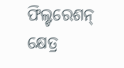ଫିଲ୍ଟରେଶନ୍ କ୍ଷେତ୍ର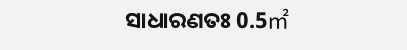ସାଧାରଣତଃ 0.5㎡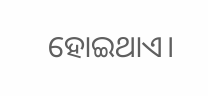ହୋଇଥାଏ।